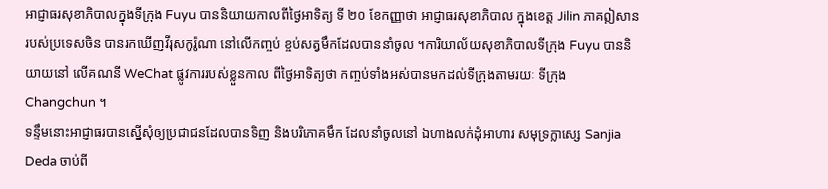អាជ្ញាធរសុខាភិបាលក្នុងទីក្រុង Fuyu បាននិយាយកាលពីថ្ងៃអាទិត្យ ទី ២០ ខែកញ្ញាថា អាជ្ញាធរសុខាភិបាល ក្នុងខេត្ត Jilin ភាគឦសានរបស់ប្រទេសចិន បានរកឃើញវីរុសកូរ៉ូណា នៅលើកញ្ចប់ ខ្ចប់សត្វមឹកដែលបាននាំចូល ។ការិយាល័យសុខាភិបាលទីក្រុង Fuyu បាននិយាយនៅ លើគណនី WeChat ផ្លូវការរបស់ខ្លួនកាល ពីថ្ងៃអាទិត្យថា កញ្ចប់ទាំងអស់បានមកដល់ទីក្រុងតាមរយៈ ទីក្រុង Changchun ។
ទន្ទឹមនោះអាជ្ញាធរបានស្នើសុំឲ្យប្រជាជនដែលបានទិញ និងបរិភោគមឹក ដែលនាំចូលនៅ ឯហាងលក់ដុំអាហារ សមុទ្រក្លាស្សេ Sanjia Deda ចាប់ពី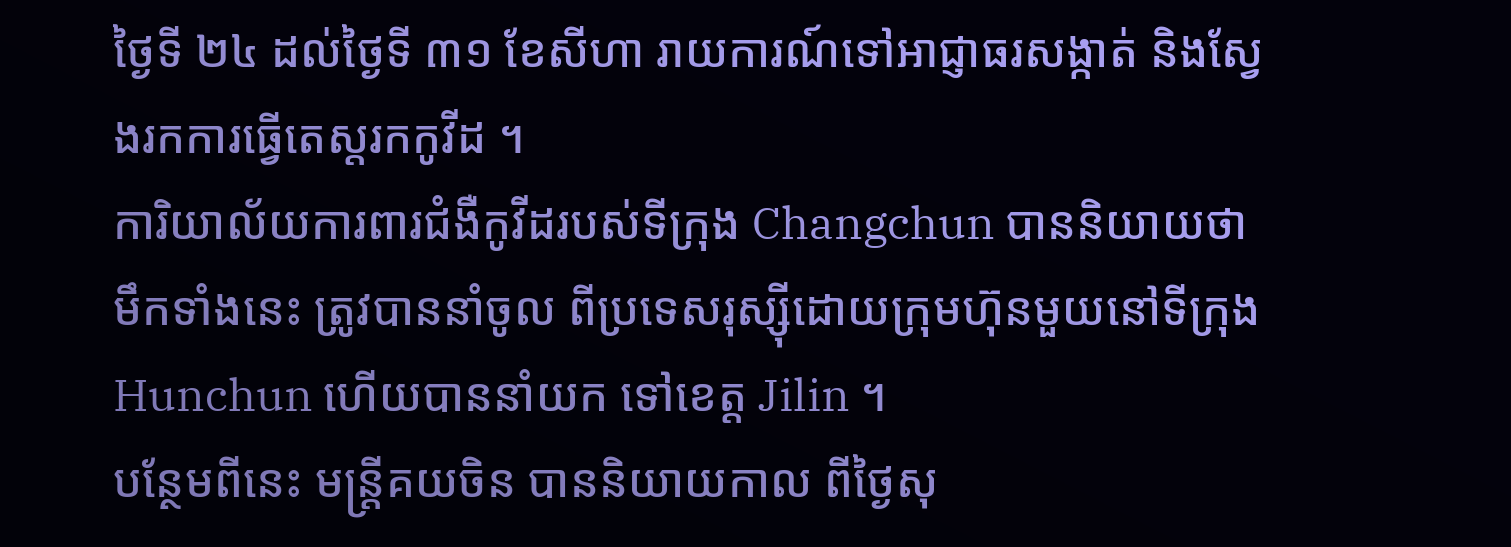ថ្ងៃទី ២៤ ដល់ថ្ងៃទី ៣១ ខែសីហា រាយការណ៍ទៅអាជ្ញាធរសង្កាត់ និងស្វែងរកការធ្វើតេស្តរកកូវីដ ។
ការិយាល័យការពារជំងឺកូវីដរបស់ទីក្រុង Changchun បាននិយាយថា មឹកទាំងនេះ ត្រូវបាននាំចូល ពីប្រទេសរុស្ស៊ីដោយក្រុមហ៊ុនមួយនៅទីក្រុង Hunchun ហើយបាននាំយក ទៅខេត្ត Jilin ។
បន្ថែមពីនេះ មន្ត្រីគយចិន បាននិយាយកាល ពីថ្ងៃសុ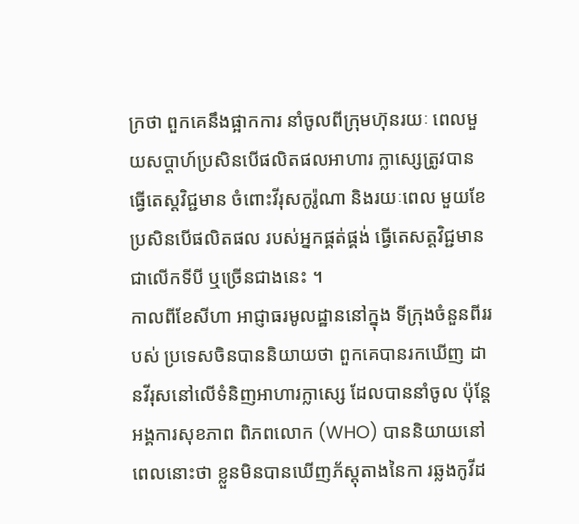ក្រថា ពួកគេនឹងផ្អាកការ នាំចូលពីក្រុមហ៊ុនរយៈ ពេលមួយសប្តាហ៍ប្រសិនបើផលិតផលអាហារ ក្លាស្សេត្រូវបានធ្វើតេស្តវិជ្ជមាន ចំពោះវីរុសកូរ៉ូណា និងរយៈពេល មួយខែ ប្រសិនបើផលិតផល របស់អ្នកផ្គត់ផ្គង់ ធ្វើតេសត្តវិជ្ជមាន ជាលើកទីបី ឬច្រើនជាងនេះ ។
កាលពីខែសីហា អាជ្ញាធរមូលដ្ឋាននៅក្នុង ទីក្រុងចំនួនពីររបស់ ប្រទេសចិនបាននិយាយថា ពួកគេបានរកឃើញ ដានវីរុសនៅលើទំនិញអាហារក្លាស្សេ ដែលបាននាំចូល ប៉ុន្តែអង្គការសុខភាព ពិភពលោក (WHO) បាននិយាយនៅ ពេលនោះថា ខ្លួនមិនបានឃើញភ័ស្តុតាងនៃកា រឆ្លងកូវីដ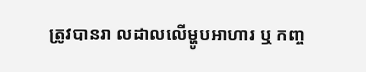ត្រូវបានរា លដាលលើម្ហូបអាហារ ឬ កញ្ច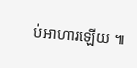ប់អាហារឡើយ ៕